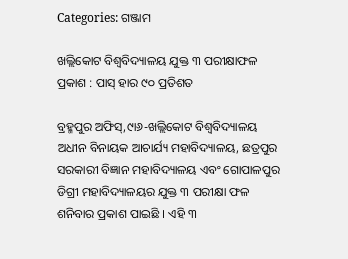Categories: ଗଞ୍ଜାମ

ଖଲ୍ଲିକୋଟ ବିଶ୍ୱବିଦ୍ୟାଳୟ ଯୁକ୍ତ ୩ ପରୀକ୍ଷାଫଳ ପ୍ରକାଶ : ପାସ୍‌ ହାର ୯୦ ପ୍ରତିଶତ

ବ୍ରହ୍ମପୁର ଅଫିସ୍‌,୯ା୬-ଖଲ୍ଲିକୋଟ ବିଶ୍ୱବିଦ୍ୟାଳୟ ଅଧୀନ ବିନାୟକ ଆଚାର୍ଯ୍ୟ ମହାବିଦ୍ୟାଳୟ, ଛତ୍ରପୁର ସରକାରୀ ବିଜ୍ଞାନ ମହାବିଦ୍ୟାଳୟ ଏବଂ ଗୋପାଳପୁର ଡିଗ୍ରୀ ମହାବିଦ୍ୟାଳୟର ଯୁକ୍ତ ୩ ପରୀକ୍ଷା ଫଳ ଶନିବାର ପ୍ରକାଶ ପାଇଛି । ଏହି ୩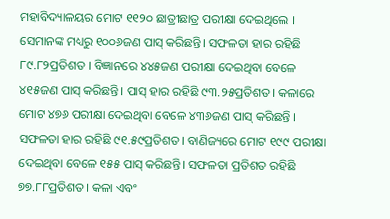ମହାବିଦ୍ୟାଳୟର ମୋଟ ୧୧୨୦ ଛାତ୍ରୀଛାତ୍ର ପରୀକ୍ଷା ଦେଇଥିଲେ । ସେମାନଙ୍କ ମଧ୍ୟରୁ ୧୦୦୬ଜଣ ପାସ୍‌ କରିଛନ୍ତି। ସଫଳତା ହାର ରହିଛି ୮୯.୮୨ପ୍ରତିଶତ । ବିଜ୍ଞାନରେ ୪୪୫ଜଣ ପରୀକ୍ଷା ଦେଇଥିବା ବେଳେ ୪୧୫ଜଣ ପାସ୍‌ କରିଛନ୍ତି। ପାସ୍‌ ହାର ରହିଛି ୯୩.୨୫ପ୍ରତିଶତ। କଳାରେ ମୋଟ ୪୭୬ ପରୀକ୍ଷା ଦେଇଥିବା ବେଳେ ୪୩୬ଜଣ ପାସ୍‌ କରିଛନ୍ତି । ସଫଳତା ହାର ରହିଛି ୯୧.୫୯ପ୍ରତିଶତ। ବାଣିଜ୍ୟରେ ମୋଟ ୧୯୯ ପରୀକ୍ଷା ଦେଇଥିବା ବେଳେ ୧୫୫ ପାସ୍‌ କରିଛନ୍ତି। ସଫଳତା ପ୍ରତିଶତ ରହିଛି ୭୭.୮୮ପ୍ରତିଶତ। କଳା ଏବଂ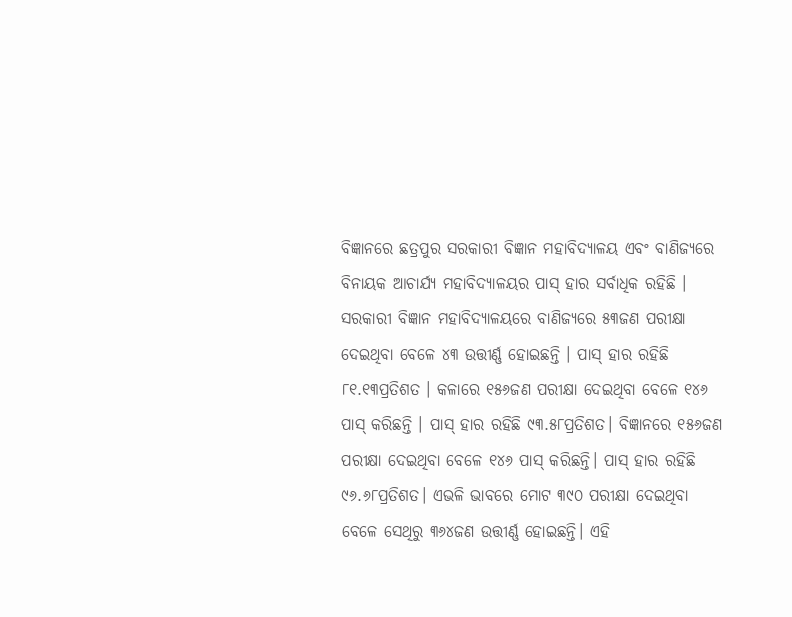ବିଜ୍ଞାନରେ ଛତ୍ରପୁର ସରକାରୀ ବିଜ୍ଞାନ ମହାବିଦ୍ୟାଳୟ ଏବଂ ବାଣିଜ୍ୟରେ ବିନାୟକ ଆଚାର୍ଯ୍ୟ ମହାବିଦ୍ୟାଳୟର ପାସ୍‌ ହାର ସର୍ବାଧିକ ରହିଛି ।
ସରକାରୀ ବିଜ୍ଞାନ ମହାବିଦ୍ୟାଳୟରେ ବାଣିଜ୍ୟରେ ୫୩ଜଣ ପରୀକ୍ଷା ଦେଇଥିବା ବେଳେ ୪୩ ଉତ୍ତୀର୍ଣ୍ଣ ହୋଇଛନ୍ତି । ପାସ୍‌ ହାର ରହିଛି ୮୧.୧୩ପ୍ରତିଶତ । କଳାରେ ୧୫୬ଜଣ ପରୀକ୍ଷା ଦେଇଥିବା ବେଳେ ୧୪୬ ପାସ୍‌ କରିଛନ୍ତି । ପାସ୍‌ ହାର ରହିଛି ୯୩.୫୮ପ୍ରତିଶତ। ବିଜ୍ଞାନରେ ୧୫୬ଜଣ ପରୀକ୍ଷା ଦେଇଥିବା ବେଳେ ୧୪୬ ପାସ୍‌ କରିଛନ୍ତି। ପାସ୍‌ ହାର ରହିଛି ୯୬.୬୮ପ୍ରତିଶତ। ଏଭଳି ଭାବରେ ମୋଟ ୩୯୦ ପରୀକ୍ଷା ଦେଇଥିବା ବେଳେ ସେଥିରୁ ୩୬୪ଜଣ ଉତ୍ତୀର୍ଣ୍ଣ ହୋଇଛନ୍ତି। ଏହି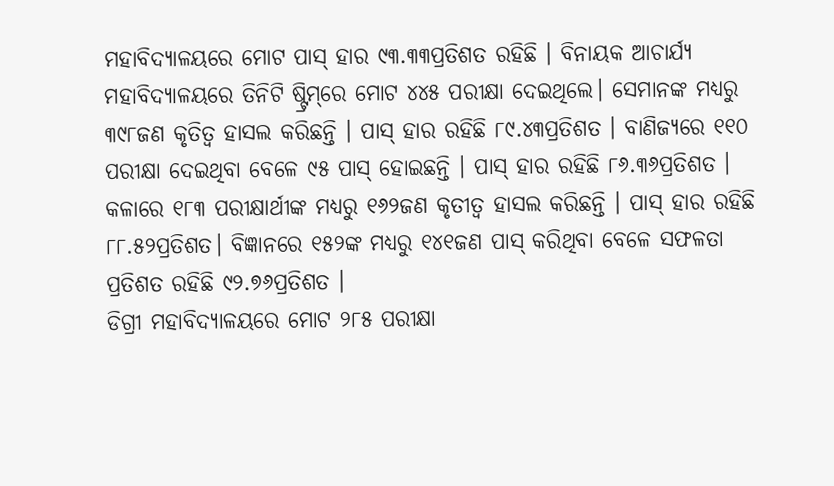ମହାବିଦ୍ୟାଳୟରେ ମୋଟ ପାସ୍‌ ହାର ୯୩.୩୩ପ୍ରତିଶତ ରହିଛି । ବିନାୟକ ଆଚାର୍ଯ୍ୟ ମହାବିଦ୍ୟାଳୟରେ ତିନିଟି ଷ୍ଟ୍ରିମ୍‌ରେ ମୋଟ ୪୪୫ ପରୀକ୍ଷା ଦେଇଥିଲେ। ସେମାନଙ୍କ ମଧ୍ୟରୁ ୩୯୮ଜଣ କୃତିତ୍ୱ ହାସଲ କରିଛନ୍ତି । ପାସ୍‌ ହାର ରହିଛି ୮୯.୪୩ପ୍ରତିଶତ । ବାଣିଜ୍ୟରେ ୧୧୦ ପରୀକ୍ଷା ଦେଇଥିବା ବେଳେ ୯୫ ପାସ୍‌ ହୋଇଛନ୍ତି । ପାସ୍‌ ହାର ରହିଛି ୮୬.୩୬ପ୍ରତିଶତ । କଳାରେ ୧୮୩ ପରୀକ୍ଷାର୍ଥୀଙ୍କ ମଧ୍ୟରୁ ୧୬୨ଜଣ କୃତୀତ୍ୱ ହାସଲ କରିଛନ୍ତି । ପାସ୍‌ ହାର ରହିଛି ୮୮.୫୨ପ୍ରତିଶତ। ବିଜ୍ଞାନରେ ୧୫୨ଙ୍କ ମଧ୍ୟରୁ ୧୪୧ଜଣ ପାସ୍‌ କରିଥିବା ବେଳେ ସଫଳତା ପ୍ରତିଶତ ରହିଛି ୯୨.୭୬ପ୍ରତିଶତ ।
ଡିଗ୍ରୀ ମହାବିଦ୍ୟାଳୟରେ ମୋଟ ୨୮୫ ପରୀକ୍ଷା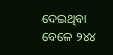ଦେଇଥିବା ବେଳେ ୨୪୪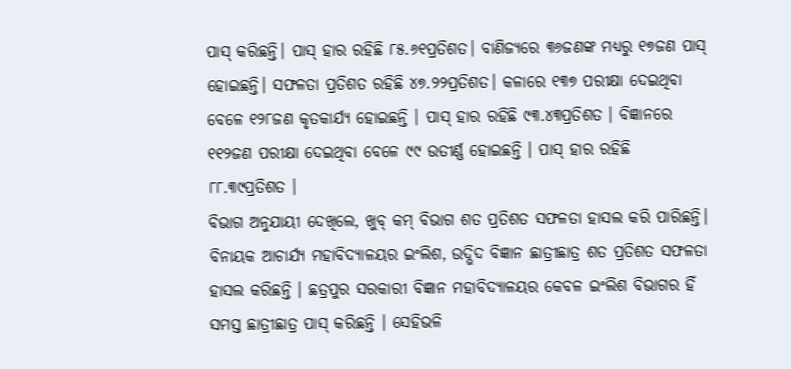ପାସ୍‌ କରିଛନ୍ତି। ପାସ୍‌ ହାର ରହିଛି ୮୫.୬୧ପ୍ରତିଶତ। ବାଣିଜ୍ୟରେ ୩୬ଜଣଙ୍କ ମଧ୍ୟରୁ ୧୭ଜଣ ପାସ୍‌ ହୋଇଛନ୍ତି। ସଫଳତା ପ୍ରତିଶତ ରହିଛି ୪୭.୨୨ପ୍ରତିଶତ। କଳାରେ ୧୩୭ ପରୀକ୍ଷା ଦେଇଥିବା ବେଳେ ୧୨୮ଜଣ କୃତକାର୍ଯ୍ୟ ହୋଇଛନ୍ତି । ପାସ୍‌ ହାର ରହିଛି ୯୩.୪୩ପ୍ରତିଶତ । ବିଜ୍ଞାନରେ ୧୧୨ଜଣ ପରୀକ୍ଷା ଦେଇଥିବା ବେଳେ ୯୯ ଉତୀର୍ଣ୍ଣ ହୋଇଛନ୍ତି । ପାସ୍‌ ହାର ରହିଛି ୮୮.୩୯ପ୍ରତିଶତ ।
ବିଭାଗ ଅନୁଯାୟୀ ଦେଖିଲେ, ଖୁବ୍‌ କମ୍‌ ବିଭାଗ ଶତ ପ୍ରତିଶତ ସଫଳତା ହାସଲ କରି ପାରିଛନ୍ତି। ବିନାୟକ ଆଚାର୍ଯ୍ୟ ମହାବିଦ୍ୟାଳୟର ଇଂଲିଶ, ଉଦ୍ଭିଦ ବିଜ୍ଞାନ ଛାତ୍ରୀଛାତ୍ର ଶତ ପ୍ରତିଶତ ସଫଳତା ହାସଲ କରିଛନ୍ତି । ଛତ୍ରପୁର ସରକାରୀ ବିଜ୍ଞାନ ମହାବିଦ୍ୟାଳୟର କେବଳ ଇଂଲିଶ ବିଭାଗର ହିଁ ସମସ୍ତ ଛାତ୍ରୀଛାତ୍ର ପାସ୍‌ କରିଛନ୍ତି । ସେହିଭଳି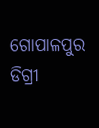ଗୋପାଳପୁର ଡିଗ୍ରୀ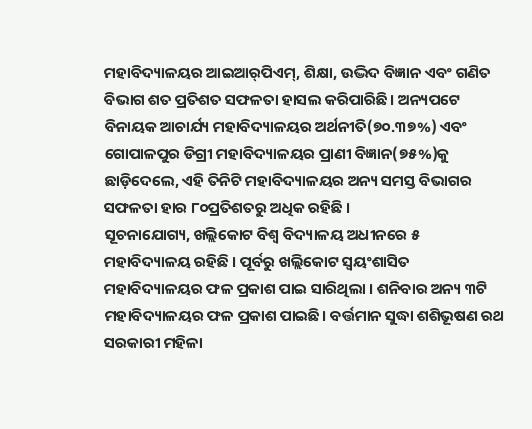ମହାବିଦ୍ୟାଳୟର ଆଇଆର୍‌ପିଏମ୍‌, ଶିକ୍ଷା, ଉଦ୍ଭିଦ ବିଜ୍ଞାନ ଏବଂ ଗଣିତ ବିଭାଗ ଶତ ପ୍ରତିଶତ ସଫଳତା ହାସଲ କରିପାରିଛି। ଅନ୍ୟପଟେ ବିନାୟକ ଆଚାର୍ଯ୍ୟ ମହାବିଦ୍ୟାଳୟର ଅର୍ଥନୀତି(୭୦.୩୭%) ଏବଂ ଗୋପାଳପୁର ଡିଗ୍ରୀ ମହାବିଦ୍ୟାଳୟର ପ୍ରାଣୀ ବିଜ୍ଞାନ(୭୫%)କୁ ଛାଡ଼ିଦେଲେ, ଏହି ତିନିଟି ମହାବିଦ୍ୟାଳୟର ଅନ୍ୟ ସମସ୍ତ ବିଭାଗର ସଫଳତା ହାର ୮୦ପ୍ରତିଶତରୁ ଅଧିକ ରହିଛି ।
ସୂଚନାଯୋଗ୍ୟ, ଖଲ୍ଲିକୋଟ ବିଶ୍ୱ ବିଦ୍ୟାଳୟ ଅଧୀନରେ ୫ ମହାବିଦ୍ୟାଳୟ ରହିଛି । ପୂର୍ବରୁ ଖଲ୍ଲିକୋଟ ସ୍ବୟଂଶାସିତ ମହାବିଦ୍ୟାଳୟର ଫଳ ପ୍ରକାଶ ପାଇ ସାରିଥିଲା । ଶନିବାର ଅନ୍ୟ ୩ଟି ମହାବିଦ୍ୟାଳୟର ଫଳ ପ୍ରକାଶ ପାଇଛି। ବର୍ତ୍ତମାନ ସୁଦ୍ଧା ଶଶିଭୂଷଣ ରଥ ସରକାରୀ ମହିଳା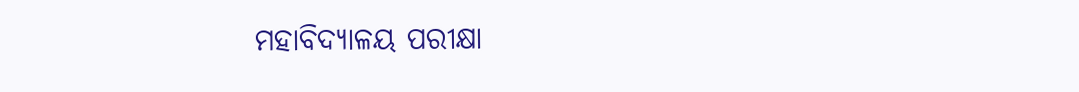ମହାବିଦ୍ୟାଳୟ ପରୀକ୍ଷା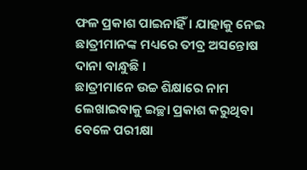ଫଳ ପ୍ରକାଶ ପାଇନାହିଁ । ଯାହାକୁ ନେଇ ଛାତ୍ରୀମାନଙ୍କ ମଧ୍ୟରେ ତୀବ୍ର ଅସନ୍ତୋଷ ଦାନା ବାନ୍ଧୁଛି ।
ଛାତ୍ରୀମାନେ ଉଚ୍ଚ ଶିକ୍ଷାରେ ନାମ ଲେଖାଇବାକୁ ଇଚ୍ଛା ପ୍ରକାଶ କରୁଥିବା ବେଳେ ପରୀକ୍ଷା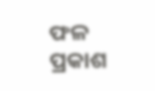ଫଳ ପ୍ରକାଶ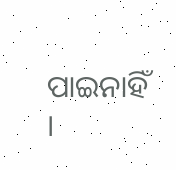ପାଇନାହିଁ ।